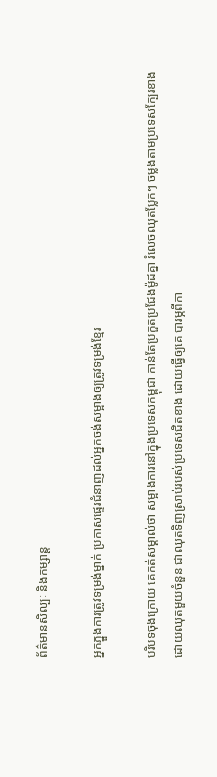ព័ត៌មានសិល្បៈ និងកម្សាន្ត

អ្នកភ្នួងការត្រូវទម្រង់ម្នាក់ ប្រកាសផ្ទេរជំនាញដល់អ្នកចង់សម្អាងឲ្យត្រូវទម្រង់ខ្មែរ

បរិបទចុងក្រោយ គេកត់សម្គាល់ថា សម្អាងការនៅក្នុងប្រទេសកម្ពុជា កាន់តែប្រកួតប្រជែងម៉ូដគ្នា រំលេចឈុតប្លែកៗ ចម្លងតាមប្រទេសក្បែរខាង ដោយឈុតមួយចំនួន ជាឈុតទិញស្រាប់របស់ប្រទេសជិតខាង ដោយធ្វើឲ្យគេ បារម្ភពីកា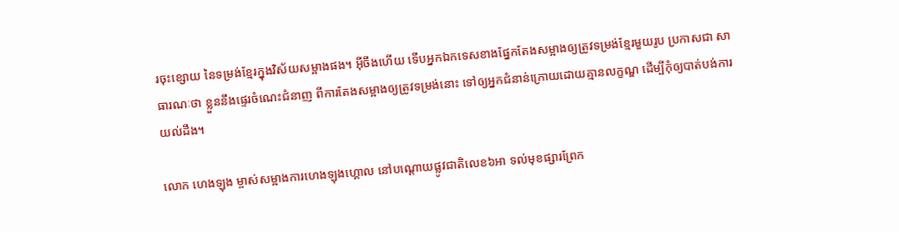រចុះខ្សោយ នៃទម្រង់ខ្មែរក្នុងវិស័យសម្អាងផង។ អុីចឹងហើយ ទើបអ្នកឯកទេសខាងផ្នែកតែងសម្អាងឲ្យត្រូវទម្រង់ខ្មែរមួយរូប ប្រកាសជា សាធារណៈថា ខ្លួននឹងផ្ទេរចំណេះជំនាញ ពីការតែងសម្អាងឲ្យត្រូវទម្រង់នោះ ទៅឲ្យអ្នកជំនាន់ក្រោយដោយគ្មានលក្ខណ្ឌ ដើម្បីកុំឲ្យបាត់បង់ការយល់ដឹង។

លោក ហេងឡុង ម្ចាស់សម្អាងការហេងឡុងហ្គោល នៅបណ្ដោយផ្លូវជាតិលេខ៦អា ទល់មុខផ្សារព្រែក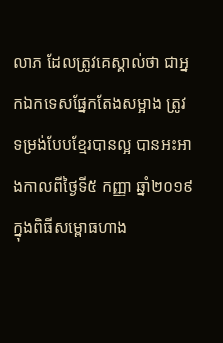លាភ ដែលត្រូវគេស្គាល់ថា ជាអ្នកឯកទេសផ្នែកតែងសម្អាង ត្រូវទម្រង់បែបខ្មែរបានល្អ បានអះអាងកាលពីថ្ងៃទី៥ កញ្ញា ឆ្នាំ២០១៩ ក្នុងពិធីសម្ពោធហាង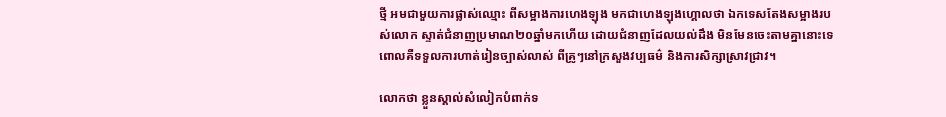ថ្មី អមជាមួយការផ្លាស់ឈ្មោះ ពីសម្អាងការហេងឡុង មកជាហេងឡុងហ្គោលថា ឯកទេសតែងសម្អាងរបស់លោក ស្ទាត់ជំនាញប្រមាណ២០ឆ្នាំមកហើយ ដោយជំនាញដែលយល់ដឹង មិនមែនចេះតាមគ្នានោះទេ ពោលគឺទទួលការហាត់រៀនច្បាស់លាស់ ពីគ្រូៗនៅក្រសួងវប្បធម៌ និងការសិក្សាស្រាវជ្រាវ។

លោកថា ខ្លួនស្គាល់សំលៀកបំពាក់ទ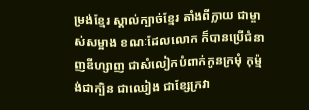ម្រង់ខ្មែរ ស្គាល់ក្បាច់ខ្មែរ តាំងពីក្លាយ ជាម្ចាស់សម្អាង ខណៈដែលលោក ក៏បានប្រើជំនាញឌីហ្សាញ ជាសំលៀកបំពាក់កូនក្រមុំ កុម្ម៉ង់ជាក្បិន ជាឈៀង ជាខ្សែក្រវា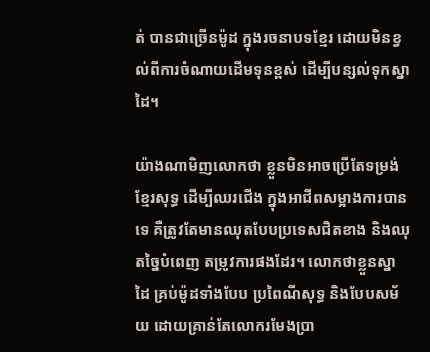ត់ បានជាច្រើនម៉ូដ ក្នុងរចនាបទខ្មែរ ដោយមិនខ្វល់ពីការចំណាយដើមទុនខ្ពស់ ដើម្បីបន្សល់ទុកស្នាដៃ។

យ៉ាងណាមិញលោកថា ខ្លួនមិនអាចប្រើតែទម្រង់ខ្មែរសុទ្ធ ដើម្បីឈរជើង ក្នុងអាជីពសម្អាងការបានទេ គឺត្រូវតែមានឈុតបែបប្រទេសជិតខាង និងឈុតច្នៃបំពេញ តម្រូវការផងដែរ។ លោកថាខ្លួនស្នាដៃ គ្រប់ម៉ូដទាំងបែប ប្រពៃណីសុទ្ធ និងបែបសម័យ ដោយគ្រាន់តែលោករមែងប្រា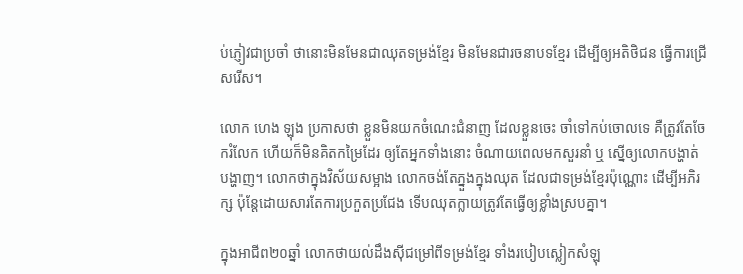ប់ភ្ញៀវជាប្រចាំ ថានោះមិនមែនជាឈុតទម្រង់ខ្មែរ មិនមែនជារចនាបទខ្មែរ ដើម្បីឲ្យអតិថិជន ធ្វើការជ្រើសរើស។

លោក ហេង ឡុង ប្រកាសថា ខ្លួនមិនយកចំណេះជំនាញ ដែលខ្លួនចេះ ចាំទៅកប់ចោលទេ គឺត្រូវតែចែករំលែក ហើយក៏មិនគិតកម្រៃដែរ ឲ្យតែអ្នកទាំងនោះ ចំណាយពេលមកសួរនាំ ឬ ស្នើឲ្យលោកបង្ហាត់បង្ហាញ។ លោកថាក្នុងវិស័យសម្អាង លោកចង់តែភ្នួងក្នុងឈុត ដែលជាទម្រង់ខ្មែរប៉ុណ្ណោះ ដើម្បីអភិរក្ស ប៉ុន្តែដោយសារតែការប្រកួតប្រជែង ទើបឈុតក្លាយត្រូវតែធ្វើឲ្យខ្លាំងស្របគ្នា។

ក្នុងអាជីព២០ឆ្នាំ លោកថាយល់ដឹងសុីជម្រៅពីទម្រង់ខ្មែរ ទាំងរបៀបស្លៀកសំឡុ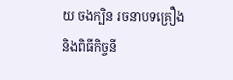យ ចងក្បិន រចនាបទគ្រឿង និងពិធីកិច្ចនី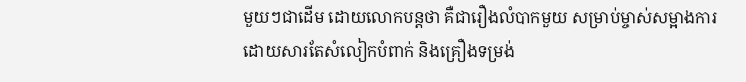មួយៗជាដើម ដោយលោកបន្តថា គឺជារឿងលំបាកមួយ សម្រាប់ម្ចាស់សម្អាងការ ដោយសារតែសំលៀកបំពាក់ និងគ្រឿងទម្រង់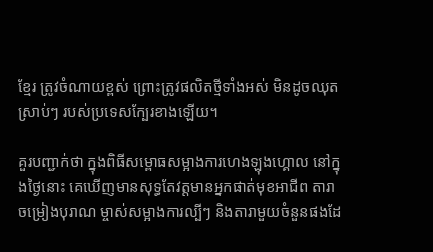ខ្មែរ ត្រូវចំណាយខ្ពស់ ព្រោះត្រូវផលិតថ្មីទាំងអស់ មិនដូចឈុតស្រាប់ៗ របស់ប្រទេសក្បែរខាងឡើយ។

គួរបញ្ជាក់ថា ក្នុងពិធីសម្ពោធសម្អាងការហេងឡុងហ្គោល នៅក្នុងថ្ងៃនោះ គេឃើញមានសុទ្ធតែវត្តមានអ្នកផាត់មុខអាជីព តារាចម្រៀងបុរាណ ម្ចាស់សម្អាងការល្បីៗ និងតារាមួយចំនួនផងដែ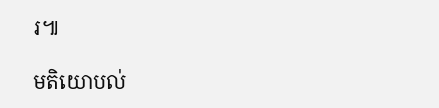រ៕

មតិយោបល់